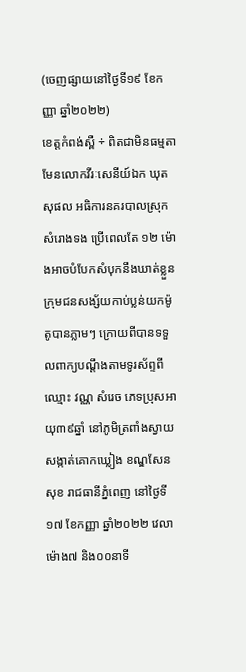(ចេញផ្សាយនៅថ្ងៃទី១៩ ខែកញ្ញា ឆ្នាំ២០២២)
ខេត្តកំពង់ស្ពឺ ÷ ពិតជាមិនធម្មតាមែនលោកវីរៈសេនីយ៍ឯក ឃុត សុផល អធិការនគរបាលស្រុកសំរោងទង ប្រើពេលតែ ១២ ម៉ោងអាចបំបែកសំបុកនឹងឃាត់ខ្លួនក្រុមជនសង្ស័យកាប់ប្លន់យកម៉ូតូបានភ្លាមៗ ក្រោយពីបានទទួលពាក្យបណ្តឹងតាមទូរស័ព្ទពីឈ្មោះ វណ្ណ សំរេច ភេទប្រុសអាយុ៣៩ឆ្នាំ នៅភូមិត្រពាំងស្វាយ សង្កាត់គោកឃ្លៀង ខណ្ឌសែនសុខ រាជធានីភ្នំពេញ នៅថ្ងៃទី១៧ ខែកញ្ញា ឆ្នាំ២០២២ វេលាម៉ោង៧ និង០០នាទី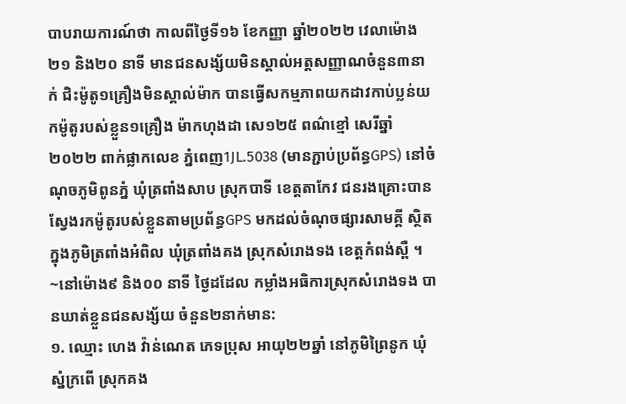បាបរាយការណ៍ថា កាលពីថ្ងៃទី១៦ ខែកញ្ញា ឆ្នាំ២០២២ វេលាម៉ោង២១ និង២០ នាទី មានជនសង្ស័យមិនស្គាល់អត្តសញ្ញាណចំនួន៣នាក់ ជិះម៉ូតូ១គ្រឿងមិនស្គាល់ម៉ាក បានធ្វើសកម្មភាពយកដាវកាប់ប្លន់យកម៉ូតូរបស់ខ្លួន១គ្រឿង ម៉ាកហុងដា សេ១២៥ ពណ៌ខ្មៅ សេរីឆ្នាំ២០២២ ពាក់ផ្លាកលេខ ភ្នំពេញ1JL.5038 (មានភ្ជាប់ប្រព័ន្ធGPS) នៅចំណុចភូមិពូនភ្នំ ឃុំត្រពាំងសាប ស្រុកបាទី ខេត្តតាកែវ ជនរងគ្រោះបានស្វែងរកម៉ូតូរបស់ខ្លួនតាមប្រព័ន្ធGPS មកដល់ចំណុចផ្សារសាមគ្គី ស្ថិតក្នុងភូមិត្រពាំងអំពិល ឃុំត្រពាំងគង ស្រុកសំរោងទង ខេត្តកំពង់ស្ពឺ ។
~នៅម៉ោង៩ និង០០ នាទី ថ្ងៃដដែល កម្លាំងអធិការស្រុកសំរោងទង បានឃាត់ខ្លួនជនសង្ស័យ ចំនួន២នាក់មាន:
១. ឈ្មោះ ហេង វ៉ាន់ណេត ភេទប្រុស អាយុ២២ឆ្នាំ នៅភូមិព្រៃនូក ឃុំស្នំក្រពើ ស្រុកគង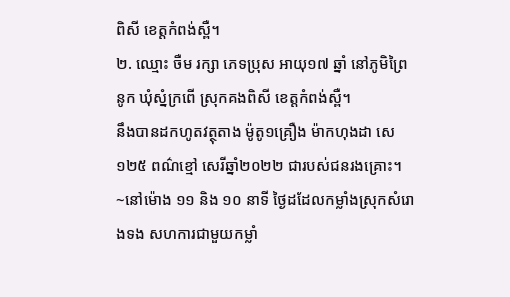ពិសី ខេត្តកំពង់ស្ពឺ។
២. ឈ្មោះ ចឺម រក្សា ភេទប្រុស អាយុ១៧ ឆ្នាំ នៅភូមិព្រៃនូក ឃុំស្នំក្រពើ ស្រុកគងពិសី ខេត្តកំពង់ស្ពឺ។
នឹងបានដកហូតវត្ថុតាង ម៉ូតូ១គ្រឿង ម៉ាកហុងដា សេ១២៥ ពណ៌ខ្មៅ សេរីឆ្នាំ២០២២ ជារបស់ជនរងគ្រោះ។
~នៅម៉ោង ១១ និង ១០ នាទី ថ្ងៃដដែលកម្លាំងស្រុកសំរោងទង សហការជាមួយកម្លាំ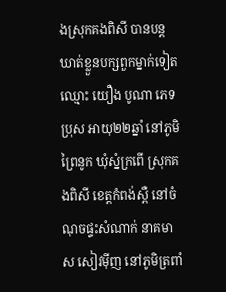ងស្រុកគងពិសី បានបន្តឃាត់ខ្លួនបក្សពួកម្នាក់ទៀតឈ្មោះ យឿង បូណា ភេទប្រុស អាយុ២២ឆ្នាំ នៅភូមិព្រៃនូក ឃុំស្នំក្រពើ ស្រុកគងពិសី ខេត្តកំពង់ស្ពឺ នៅចំណុចផ្ទះសំណាក់ នាគមាស សៀវម៉ីញ នៅភូមិត្រពាំ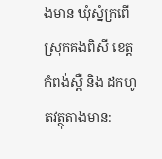ងមាន ឃុំស្នំក្រពើ ស្រុកគងពិសី ខេត្តកំពង់ស្ពឺ និង ដកហូតវត្ថុតាងមាន: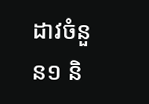ដាវចំនួន១ និ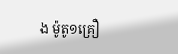ង ម៉ូតូ១គ្រឿ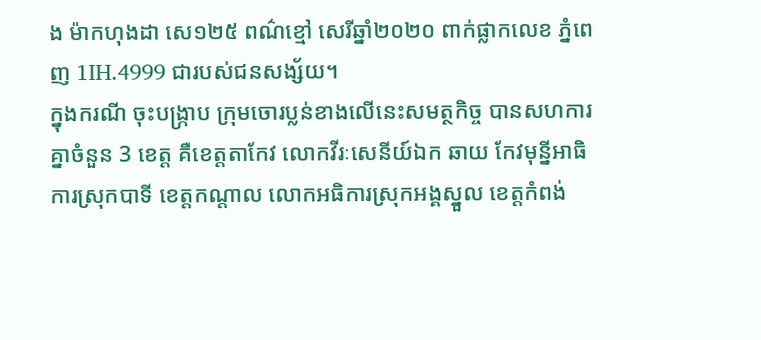ង ម៉ាកហុងដា សេ១២៥ ពណ៌ខ្មៅ សេរីឆ្នាំ២០២០ ពាក់ផ្លាកលេខ ភ្នំពេញ 1IH.4999 ជារបស់ជនសង្ស័យ។
ក្នុងករណី ចុះបង្ក្រាប ក្រុមចោរប្លន់ខាងលើនេះសមត្ថកិច្ច បានសហការគ្នាចំនួន 3 ខេត្ត គឺខេត្តតាកែវ លោកវីរៈសេនីយ៍ឯក ឆាយ កែវមុន្នីអាធិការស្រុកបាទី ខេត្តកណ្ដាល លោកអធិការស្រុកអង្គស្នួល ខេត្តកំពង់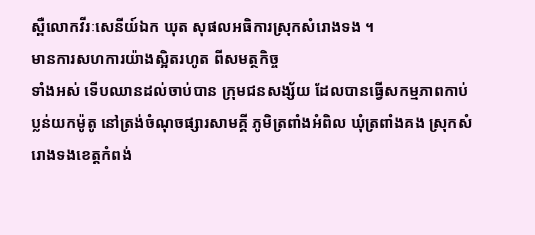ស្ពឺលោកវីរៈសេនីយ៍ឯក ឃុត សុផលអធិការស្រុកសំរោងទង ។
មានការសហការយ៉ាងស្អិតរហូត ពីសមត្ថកិច្ច
ទាំងអស់ ទើបឈានដល់ចាប់បាន ក្រុមជនសង្ស័យ ដែលបានធ្វើសកម្មភាពកាប់ប្លន់យកម៉ូតូ នៅត្រង់ចំណុចផ្សារសាមគ្គី ភូមិត្រពាំងអំពិល ឃុំត្រពាំងគង ស្រុកសំរោងទងខេត្តកំពង់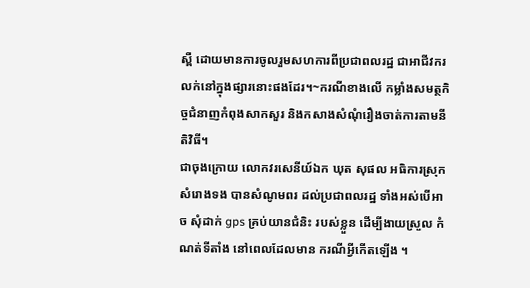ស្ពឺ ដោយមានការចូលរួមសហការពីប្រជាពលរដ្ឋ ជាអាជីវករ លក់នៅក្នុងផ្សារនោះផងដែរ។~ករណីខាងលើ កម្លាំងសមត្ថកិច្ចជំនាញកំពុងសាកសួរ និងកសាងសំណុំរឿងចាត់ការតាមនីតិវិធី។
ជាចុងក្រោយ លោកវរសេនីយ៍ឯក ឃុត សុផល អធិការស្រុកសំរោងទង បានសំណូមពរ ដល់ប្រជាពលរដ្ឋ ទាំងអស់បើអាច សុំដាក់ gps គ្រប់យានជំនិះ របស់ខ្លួន ដើម្បីងាយស្រួល កំណត់ទីតាំង នៅពេលដែលមាន ករណីអ្វីកើតឡើង ។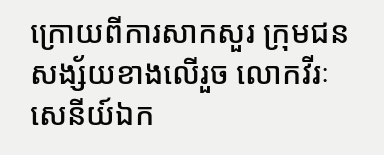ក្រោយពីការសាកសួរ ក្រុមជនសង្ស័យខាងលើរួច លោកវីរៈសេនីយ៍ឯក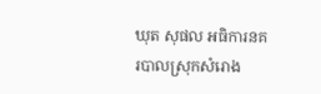ឃុត សុផល អធិការនគរបាលស្រុកសំរោង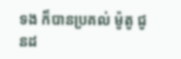ទង ក៏បានប្រគល់ ម៉ូតូ ជូនដ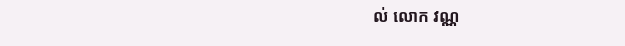ល់ លោក វណ្ណ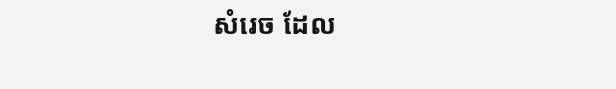សំរេច ដែល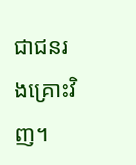ជាជនរងគ្រោះវិញ។